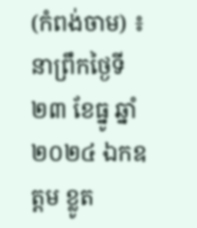(កំពង់ចាម) ៖ នាព្រឹកថ្ងៃទី២៣ ខែធ្នូ ឆ្នាំ២០២៤ ឯកឧត្ដម ខ្លូត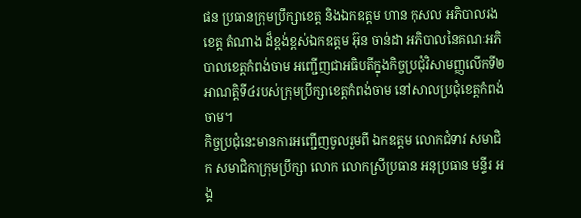ផន ប្រធានក្រុមប្រឹក្សាខេត្ត និងឯកឧត្ដម ហាន កុសល អភិបាលរងខេត្ត តំណាង ដ៏ខ្ពង់ខ្ពស់ឯកឧត្ដម អ៊ុន ចាន់ដា អភិបាលនៃគណៈអភិបាលខេត្តកំពង់ចាម អញ្ជើញជាអធិបតីក្នុងកិច្ចប្រជុំវិសាមញ្ញលើកទី២ អាណត្តិទី៤របស់ក្រុមប្រឹក្សាខេត្តកំពង់ចាម នៅសាលប្រជុំខេត្តកំពង់ចាម។
កិច្ចប្រជុំនេះមានការអញ្ជើញចូលរួមពី ឯកឧត្ដម លោកជំទាវ សមាជិក សមាជិកាក្រុមប្រឹក្សា លោក លោកស្រីប្រធាន អនុប្រធាន មន្ទីរ អង្គ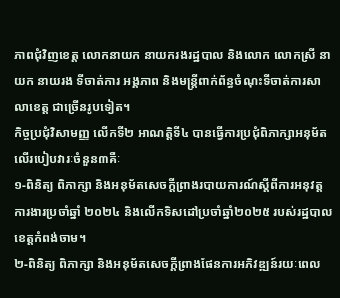ភាពជុំវិញខេត្ត លោកនាយក នាយករងរដ្ឋបាល និងលោក លោកស្រី នាយក នាយរង ទីចាត់ការ អង្គភាព និងមន្ត្រីពាក់ព័ន្ធចំណុះទីចាត់ការសាលាខេត្ត ជាច្រើនរូបទៀត។
កិច្ចប្រជុំវិសាមញ្ញ លើកទី២ អាណត្តិទី៤ បានធ្វើការប្រជុំពិភាក្សាអនុម័តលើរបៀបវារៈចំនួន៣គឺៈ
១-ពិនិត្យ ពិភាក្សា និងអនុម័តសេចក្តីព្រាងរបាយការណ៍ស្តីពីការអនុវត្តការងារប្រចាំឆ្នាំ ២០២៤ និងលើកទិសដៅប្រចាំឆ្នាំ២០២៥ របស់រដ្ឋបាលខេត្តកំពង់ចាម។
២-ពិនិត្យ ពិភាក្សា និងអនុម័តសេចក្តីព្រាងផែនការអភិវឌ្ឍន៍រយៈពេល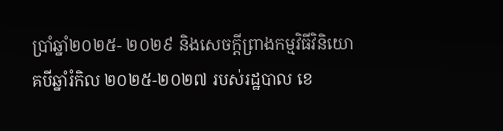ប្រាំឆ្នាំ២០២៥- ២០២៩ និងសេចក្តីព្រាងកម្មវិធីវិនិយោគបីឆ្នាំរំកិល ២០២៥-២០២៧ របស់រដ្ឋបាល ខេ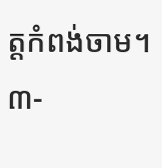ត្តកំពង់ចាម។
៣-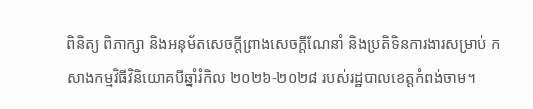ពិនិត្យ ពិភាក្សា និងអនុម័តសេចក្តីព្រាងសេចក្តីណែនាំ និងប្រតិទិនការងារសម្រាប់ កសាងកម្មវិធីវិនិយោគបីឆ្នាំរំកិល ២០២៦-២០២៨ របស់រដ្ឋបាលខេត្តកំពង់ចាម។